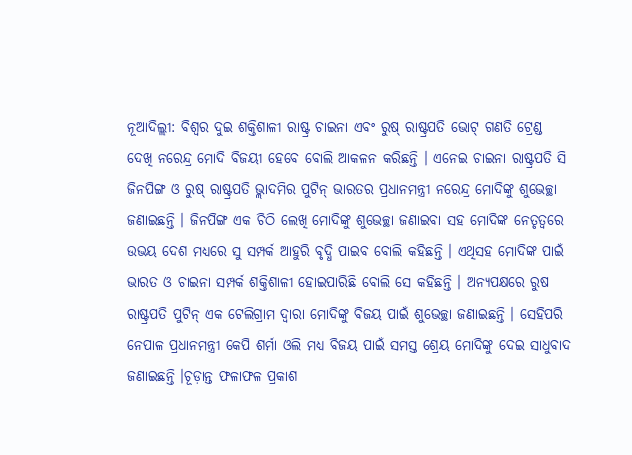ନୂଆଦିଲ୍ଲୀ: ବିଶ୍ୱର ଦୁଇ ଶକ୍ତିଶାଳୀ ରାଷ୍ଟ୍ର ଚାଇନା ଏବଂ ରୁଷ୍ ରାଷ୍ଟ୍ରପତି ଭୋଟ୍ ଗଣତି ଟ୍ରେଣ୍ଡ ଦେଖି ନରେନ୍ଦ୍ର ମୋଦି ବିଜୟୀ ହେବେ ବୋଲି ଆକଳନ କରିଛନ୍ତି । ଏନେଇ ଚାଇନା ରାଷ୍ଟ୍ରପତି ସି ଜିନପିଙ୍ଗ ଓ ରୁଷ୍ ରାଷ୍ଟ୍ରପତି ଭ୍ଲାଦମିର ପୁଟିନ୍ ଭାରତର ପ୍ରଧାନମନ୍ତ୍ରୀ ନରେନ୍ଦ୍ର ମୋଦିଙ୍କୁ ଶୁଭେଚ୍ଛା ଜଣାଇଛନ୍ତି । ଜିନପିଙ୍ଗ ଏକ ଚିଠି ଲେଖି ମୋଦିଙ୍କୁ ଶୁଭେଚ୍ଛା ଜଣାଇବା ସହ ମୋଦିଙ୍କ ନେତୃତ୍ୱରେ ଉଭୟ ଦେଶ ମଧ୍ୟରେ ସୁ ସମ୍ପର୍କ ଆହୁରି ବୃଦ୍ଧି ପାଇବ ବୋଲି କହିଛନ୍ତି । ଏଥିସହ ମୋଦିଙ୍କ ପାଇଁ ଭାରତ ଓ ଚାଇନା ସମ୍ପର୍କ ଶକ୍ତିଶାଳୀ ହୋଇପାରିଛି ବୋଲି ସେ କହିଛନ୍ତି । ଅନ୍ୟପକ୍ଷରେ ରୁଷ ରାଷ୍ଟ୍ରପତି ପୁଟିନ୍ ଏକ ଟେଲିଗ୍ରାମ ଦ୍ୱାରା ମୋଦିଙ୍କୁ ବିଜୟ ପାଇଁ ଶୁଭେଚ୍ଛା ଜଣାଇଛନ୍ତି । ସେହିପରି ନେପାଳ ପ୍ରଧାନମନ୍ତ୍ରୀ କେପି ଶର୍ମା ଓଲି ମଧ୍ୟ ବିଜୟ ପାଇଁ ସମସ୍ତ ଶ୍ରେୟ ମୋଦିଙ୍କୁ ଦେଇ ସାଧୁବାଦ ଜଣାଇଛନ୍ତି ।ଚୂଡ଼ାନ୍ତ ଫଳାଫଳ ପ୍ରକାଶ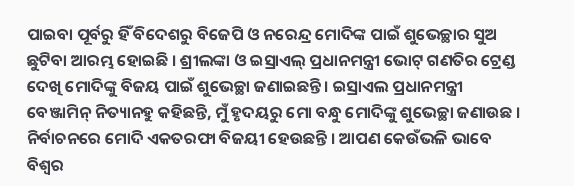ପାଇବା ପୂର୍ବରୁ ହିଁ ବିଦେଶରୁ ବିଜେପି ଓ ନରେନ୍ଦ୍ର ମୋଦିଙ୍କ ପାଇଁ ଶୁଭେଚ୍ଛାର ସୁଅ ଛୁଟିବା ଆରମ୍ଭ ହୋଇଛି । ଶ୍ରୀଲଙ୍କା ଓ ଇସ୍ରାଏଲ୍ ପ୍ରଧାନମନ୍ତ୍ରୀ ଭୋଟ୍ ଗଣତିର ଟ୍ରେଣ୍ଡ ଦେଖି ମୋଦିଙ୍କୁ ବିଜୟ ପାଇଁ ଶୁଭେଚ୍ଛା ଜଣାଇଛନ୍ତି । ଇସ୍ରାଏଲ ପ୍ରଧାନମନ୍ତ୍ରୀ ବେଞ୍ଜାମିନ୍ ନିତ୍ୟାନହୁ କହିଛନ୍ତି, ମୁଁ ହୃଦୟରୁ ମୋ ବନ୍ଧୁ ମୋଦିଙ୍କୁ ଶୁଭେଚ୍ଛା ଜଣାଉଛ । ନିର୍ବାଚନରେ ମୋଦି ଏକତରଫା ବିଜୟୀ ହେଉଛନ୍ତି । ଆପଣ କେଉଁଭଳି ଭାବେ ବିଶ୍ୱର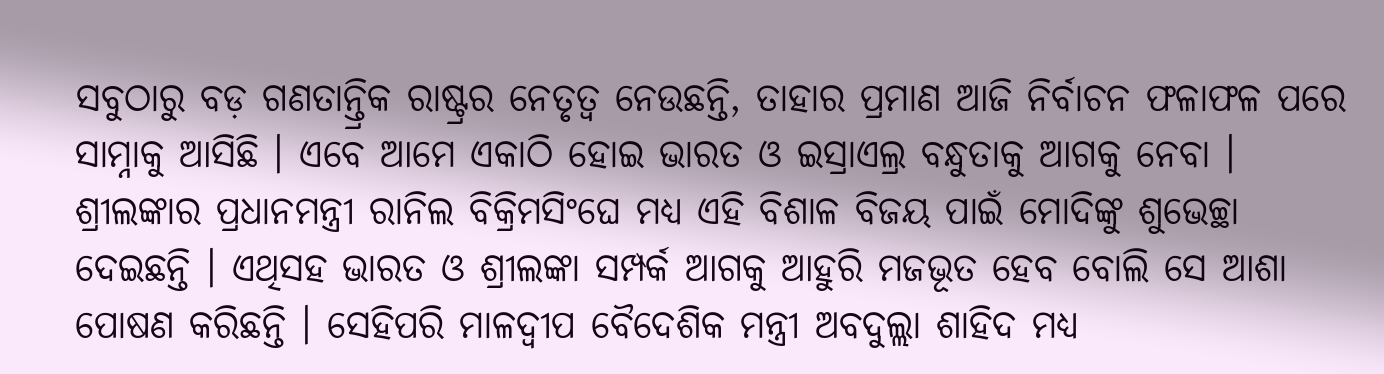ସବୁଠାରୁ ବଡ଼ ଗଣତାନ୍ତ୍ରିକ ରାଷ୍ଟ୍ରର ନେତୃତ୍ୱ ନେଉଛନ୍ତି, ତାହାର ପ୍ରମାଣ ଆଜି ନିର୍ବାଚନ ଫଳାଫଳ ପରେ ସାମ୍ନାକୁ ଆସିଛି । ଏବେ ଆମେ ଏକାଠି ହୋଇ ଭାରତ ଓ ଇସ୍ରାଏଲ୍ର ବନ୍ଧୁତାକୁ ଆଗକୁ ନେବା । ଶ୍ରୀଲଙ୍କାର ପ୍ରଧାନମନ୍ତ୍ରୀ ରାନିଲ ବିକ୍ରିମସିଂଘେ ମଧ୍ୟ ଏହି ବିଶାଳ ବିଜୟ ପାଇଁ ମୋଦିଙ୍କୁ ଶୁଭେଚ୍ଛା ଦେଇଛନ୍ତି । ଏଥିସହ ଭାରତ ଓ ଶ୍ରୀଲଙ୍କା ସମ୍ପର୍କ ଆଗକୁ ଆହୁରି ମଜଭୂତ ହେବ ବୋଲି ସେ ଆଶା ପୋଷଣ କରିଛନ୍ତି । ସେହିପରି ମାଳଦ୍ୱୀପ ବୈଦେଶିକ ମନ୍ତ୍ରୀ ଅବଦୁଲ୍ଲା ଶାହିଦ ମଧ୍ୟ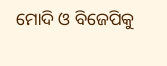ମୋଦି ଓ ବିଜେପିକୁ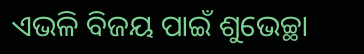ଏଭଳି ବିଜୟ ପାଇଁ ଶୁଭେଚ୍ଛା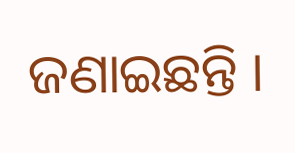ଜଣାଇଛନ୍ତି ।